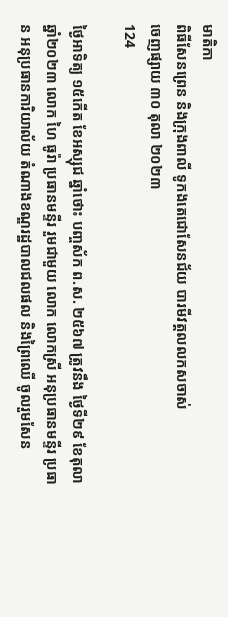មាតិកា
ពិធីសែនព្រេន និងក្រុងពាលី ទូកងតេជោសែនជ័យ បារមីវត្តលលកសចាស់
ចេញផ្សាយ ៣០ តុលា ២០២៣
124

ថ្ងៃអាទិត្យ ១៥កើត ខែអស្សុជ ឆ្នាំថោះ បញ្ចស័ក ព.ស. ២៥៦៧ ត្រូវនឹង ថ្ងៃទី២៩ ខែតុលា ឆ្នាំ២០២៣ លោក ហៃ ធូរ៉ា ប្រធានមន្ទីរ រួមជាមួយ លោក លោកស្រី អនុប្រធានមន្ទីរ ប្រធាន អនុប្រធានការិយាល័យ តំណាងខណ្ឌរដ្ឋបាលជលផល និងព្រៃឈើ ចូលរួមសែន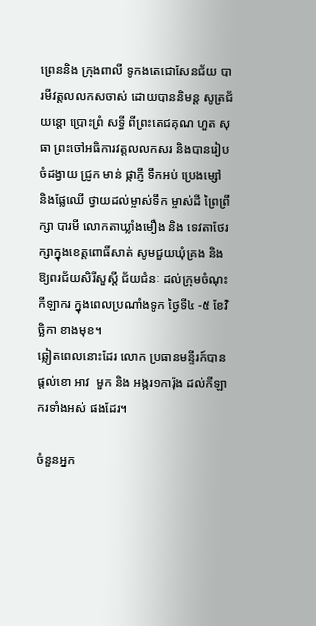ព្រេននិង ក្រុងពាលី ទូកងតេជោសែនជ័យ បារមីវត្តលលកសចាស់ ដោយបាននិមន្ត សូត្រជ័យន្តោ ប្រោះព្រំ សទ្ធី ពីព្រះតេជគុណ ហួត សុធា ព្រះចៅអធិការវត្តលលកសរ និងបានរៀបចំដង្វាយ ជ្រូក មាន់ ផ្កាភ្ញី ទឹកអប់ ប្រេងម្សៅ និងផ្លែឈើ ថ្វាយដល់ម្ចាស់ទឹក ម្ចាស់ដី ព្រៃព្រឹក្សា បារមី លោកតាឃ្លាំងមឿង និង ទេវតាថែរក្សាក្នុងខេត្តពោធិ៍សាត់ សូមជួយឃុំគ្រង និងឱ្យពរជ័យសិរីសួស្តី ជ័យជំនៈ ដល់ក្រុមចំណុះកីឡាករ ក្នុងពេលប្រណាំងទូក ថ្ងៃទី៤ -៥ ខែវិច្ឆិកា ខាងមុខ។
ឆ្លៀតពេលនោះដែរ លោក ប្រធានមន្ទីរក៍បានផ្តល់ខោ អាវ  មួក និង អង្ករ១ការ៉ុង ដល់កីឡាករទាំងអស់ ផងដែរ។

ចំនួនអ្នក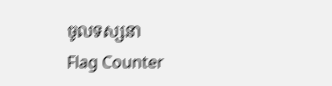ចូលទស្សនា
Flag Counter